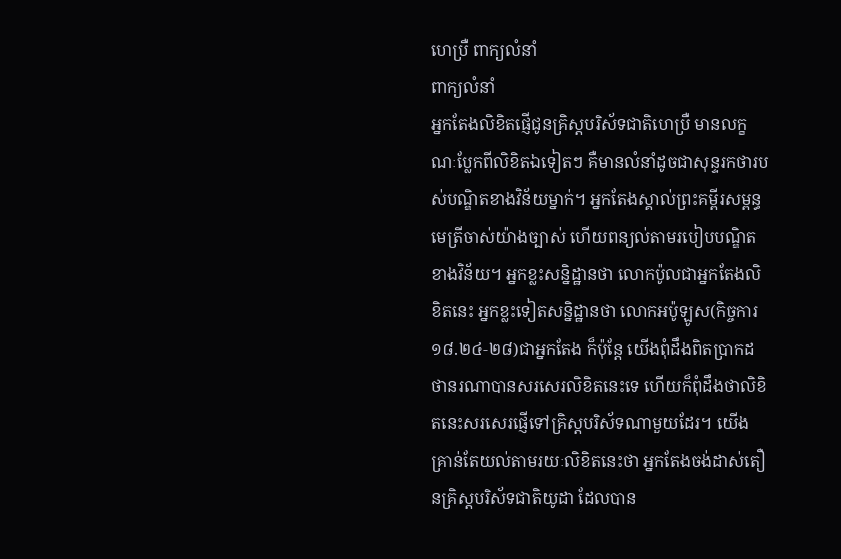ហេប្រឺ ពាក្យលំនាំ
ពាក្យលំនាំ
អ្នកតែងលិខិតផ្ញើជូនគ្រិស្តបរិស័ទជាតិហេប្រឺ មានលក្ខណៈប្លែកពីលិខិតឯទៀតៗ គឺមានលំនាំដូចជាសុន្ទរកថារបស់បណ្ឌិតខាងវិន័យម្នាក់។ អ្នកតែងស្គាល់ព្រះគម្ពីរសម្ពន្ធមេត្រីចាស់យ៉ាងច្បាស់ ហើយពន្យល់តាមរបៀបបណ្ឌិតខាងវិន័យ។ អ្នកខ្លះសន្និដ្ឋានថា លោកប៉ូលជាអ្នកតែងលិខិតនេះ អ្នកខ្លះទៀតសន្និដ្ឋានថា លោកអប៉ូឡូស(កិច្ចការ ១៨.២៤‑២៨)ជាអ្នកតែង ក៏ប៉ុន្តែ យើងពុំដឹងពិតប្រាកដថានរណាបានសរសេរលិខិតនេះទេ ហើយក៏ពុំដឹងថាលិខិតនេះសរសេរផ្ញើទៅគ្រិស្តបរិស័ទណាមួយដែរ។ យើងគ្រាន់តែយល់តាមរយៈលិខិតនេះថា អ្នកតែងចង់ដាស់តឿនគ្រិស្តបរិស័ទជាតិយូដា ដែលបាន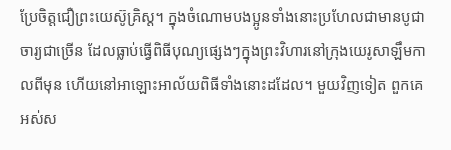ប្រែចិត្តជឿព្រះយេស៊ូគ្រិស្ត។ ក្នុងចំណោមបងប្អូនទាំងនោះប្រហែលជាមានបូជាចារ្យជាច្រើន ដែលធ្លាប់ធ្វើពិធីបុណ្យផ្សេងៗក្នុងព្រះវិហារនៅក្រុងយេរូសាឡឹមកាលពីមុន ហើយនៅអាឡោះអាល័យពិធីទាំងនោះដដែល។ មួយវិញទៀត ពួកគេអស់ស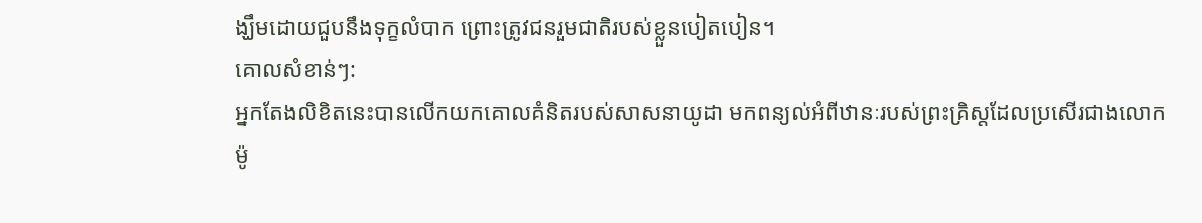ង្ឃឹមដោយជួបនឹងទុក្ខលំបាក ព្រោះត្រូវជនរួមជាតិរបស់ខ្លួនបៀតបៀន។
គោលសំខាន់ៗ:
អ្នកតែងលិខិតនេះបានលើកយកគោលគំនិតរបស់សាសនាយូដា មកពន្យល់អំពីឋានៈរបស់ព្រះគ្រិស្តដែលប្រសើរជាងលោកម៉ូ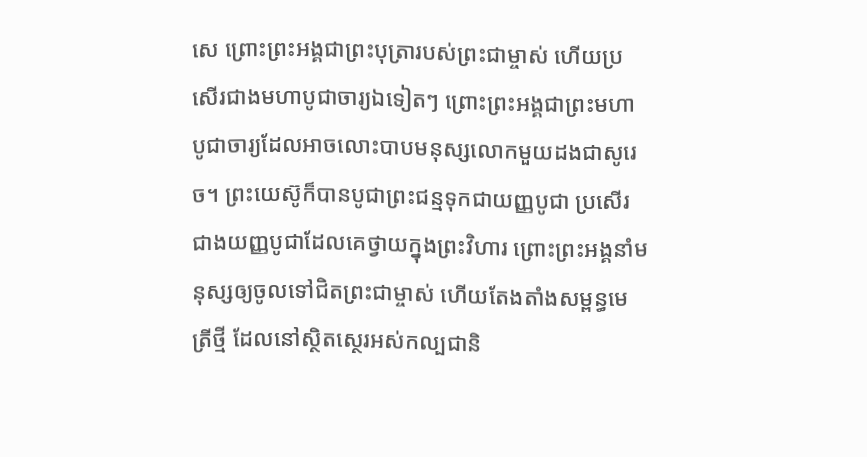សេ ព្រោះព្រះអង្គជាព្រះបុត្រារបស់ព្រះជាម្ចាស់ ហើយប្រសើរជាងមហាបូជាចារ្យឯទៀតៗ ព្រោះព្រះអង្គជាព្រះមហាបូជាចារ្យដែលអាចលោះបាបមនុស្សលោកមួយដងជាសូរេច។ ព្រះយេស៊ូក៏បានបូជាព្រះជន្មទុកជាយញ្ញបូជា ប្រសើរជាងយញ្ញបូជាដែលគេថ្វាយក្នុងព្រះវិហារ ព្រោះព្រះអង្គនាំមនុស្សឲ្យចូលទៅជិតព្រះជាម្ចាស់ ហើយតែងតាំងសម្ពន្ធមេត្រីថ្មី ដែលនៅស្ថិតស្ថេរអស់កល្បជានិ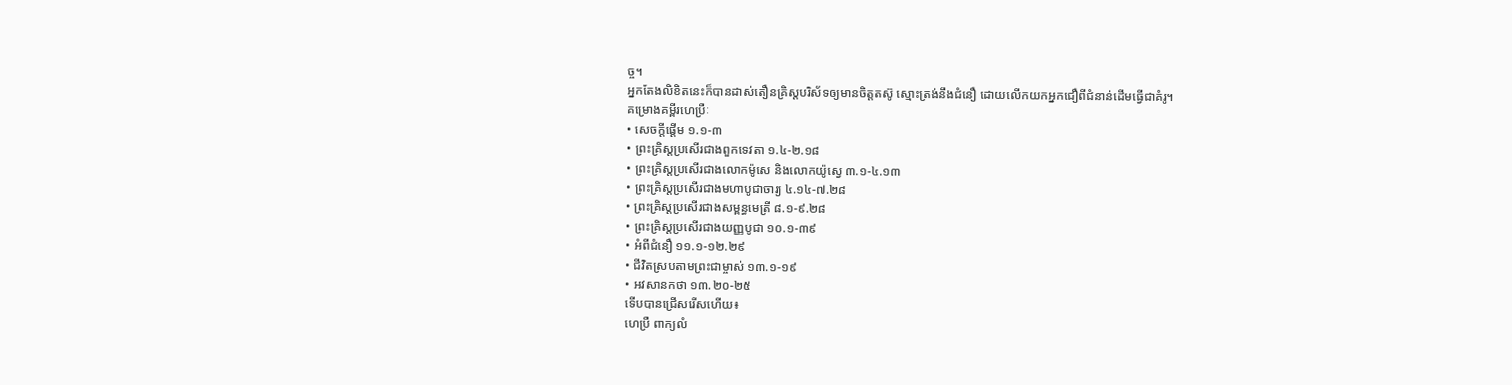ច្ច។
អ្នកតែងលិខិតនេះក៏បានដាស់តឿនគ្រិស្តបរិស័ទឲ្យមានចិត្តតស៊ូ ស្មោះត្រង់នឹងជំនឿ ដោយលើកយកអ្នកជឿពីជំនាន់ដើមធ្វើជាគំរូ។
គម្រោងគម្ពីរហេប្រឺៈ
• សេចក្ដីផ្ដើម ១.១‑៣
• ព្រះគ្រិស្តប្រសើរជាងពួកទេវតា ១.៤‑២.១៨
• ព្រះគ្រិស្តប្រសើរជាងលោកម៉ូសេ និងលោកយ៉ូស្វេ ៣.១‑៤.១៣
• ព្រះគ្រិស្តប្រសើរជាងមហាបូជាចារ្យ ៤.១៤‑៧.២៨
• ព្រះគ្រិស្តប្រសើរជាងសម្ពន្ធមេត្រី ៨.១‑៩.២៨
• ព្រះគ្រិស្តប្រសើរជាងយញ្ញបូជា ១០.១‑៣៩
• អំពីជំនឿ ១១.១‑១២.២៩
• ជីវិតស្របតាមព្រះជាម្ចាស់ ១៣.១‑១៩
• អវសានកថា ១៣.២០‑២៥
ទើបបានជ្រើសរើសហើយ៖
ហេប្រឺ ពាក្យលំ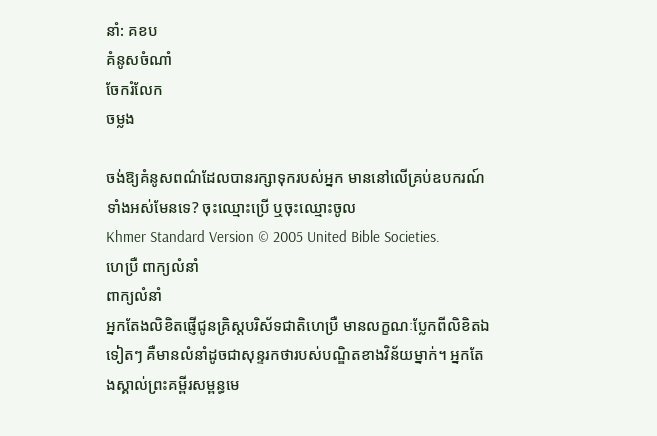នាំ: គខប
គំនូសចំណាំ
ចែករំលែក
ចម្លង

ចង់ឱ្យគំនូសពណ៌ដែលបានរក្សាទុករបស់អ្នក មាននៅលើគ្រប់ឧបករណ៍ទាំងអស់មែនទេ? ចុះឈ្មោះប្រើ ឬចុះឈ្មោះចូល
Khmer Standard Version © 2005 United Bible Societies.
ហេប្រឺ ពាក្យលំនាំ
ពាក្យលំនាំ
អ្នកតែងលិខិតផ្ញើជូនគ្រិស្តបរិស័ទជាតិហេប្រឺ មានលក្ខណៈប្លែកពីលិខិតឯទៀតៗ គឺមានលំនាំដូចជាសុន្ទរកថារបស់បណ្ឌិតខាងវិន័យម្នាក់។ អ្នកតែងស្គាល់ព្រះគម្ពីរសម្ពន្ធមេ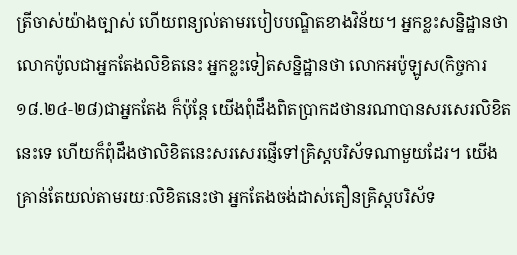ត្រីចាស់យ៉ាងច្បាស់ ហើយពន្យល់តាមរបៀបបណ្ឌិតខាងវិន័យ។ អ្នកខ្លះសន្និដ្ឋានថា លោកប៉ូលជាអ្នកតែងលិខិតនេះ អ្នកខ្លះទៀតសន្និដ្ឋានថា លោកអប៉ូឡូស(កិច្ចការ ១៨.២៤‑២៨)ជាអ្នកតែង ក៏ប៉ុន្តែ យើងពុំដឹងពិតប្រាកដថានរណាបានសរសេរលិខិតនេះទេ ហើយក៏ពុំដឹងថាលិខិតនេះសរសេរផ្ញើទៅគ្រិស្តបរិស័ទណាមួយដែរ។ យើងគ្រាន់តែយល់តាមរយៈលិខិតនេះថា អ្នកតែងចង់ដាស់តឿនគ្រិស្តបរិស័ទ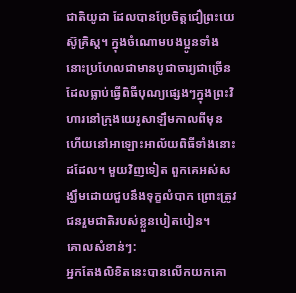ជាតិយូដា ដែលបានប្រែចិត្តជឿព្រះយេស៊ូគ្រិស្ត។ ក្នុងចំណោមបងប្អូនទាំងនោះប្រហែលជាមានបូជាចារ្យជាច្រើន ដែលធ្លាប់ធ្វើពិធីបុណ្យផ្សេងៗក្នុងព្រះវិហារនៅក្រុងយេរូសាឡឹមកាលពីមុន ហើយនៅអាឡោះអាល័យពិធីទាំងនោះដដែល។ មួយវិញទៀត ពួកគេអស់សង្ឃឹមដោយជួបនឹងទុក្ខលំបាក ព្រោះត្រូវជនរួមជាតិរបស់ខ្លួនបៀតបៀន។
គោលសំខាន់ៗ:
អ្នកតែងលិខិតនេះបានលើកយកគោ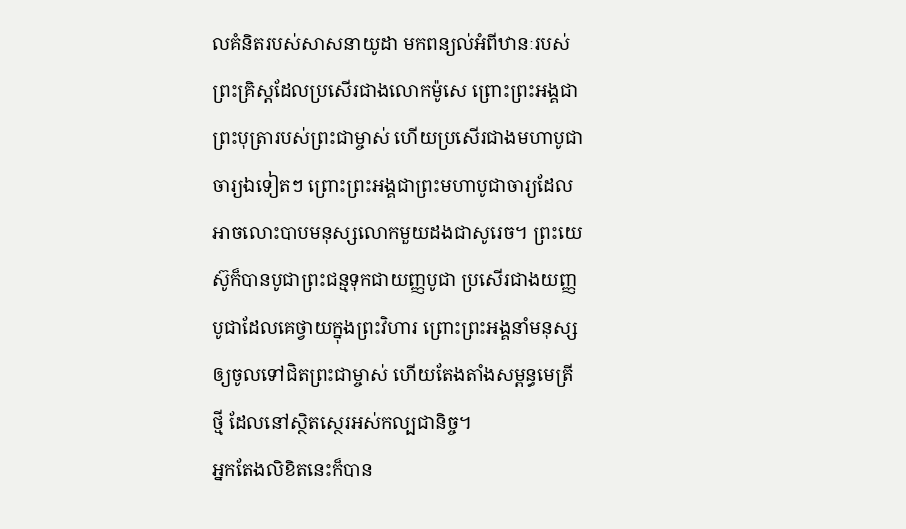លគំនិតរបស់សាសនាយូដា មកពន្យល់អំពីឋានៈរបស់ព្រះគ្រិស្តដែលប្រសើរជាងលោកម៉ូសេ ព្រោះព្រះអង្គជាព្រះបុត្រារបស់ព្រះជាម្ចាស់ ហើយប្រសើរជាងមហាបូជាចារ្យឯទៀតៗ ព្រោះព្រះអង្គជាព្រះមហាបូជាចារ្យដែលអាចលោះបាបមនុស្សលោកមួយដងជាសូរេច។ ព្រះយេស៊ូក៏បានបូជាព្រះជន្មទុកជាយញ្ញបូជា ប្រសើរជាងយញ្ញបូជាដែលគេថ្វាយក្នុងព្រះវិហារ ព្រោះព្រះអង្គនាំមនុស្សឲ្យចូលទៅជិតព្រះជាម្ចាស់ ហើយតែងតាំងសម្ពន្ធមេត្រីថ្មី ដែលនៅស្ថិតស្ថេរអស់កល្បជានិច្ច។
អ្នកតែងលិខិតនេះក៏បាន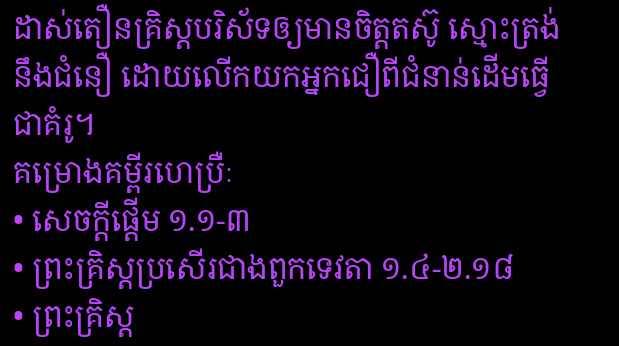ដាស់តឿនគ្រិស្តបរិស័ទឲ្យមានចិត្តតស៊ូ ស្មោះត្រង់នឹងជំនឿ ដោយលើកយកអ្នកជឿពីជំនាន់ដើមធ្វើជាគំរូ។
គម្រោងគម្ពីរហេប្រឺៈ
• សេចក្ដីផ្ដើម ១.១‑៣
• ព្រះគ្រិស្តប្រសើរជាងពួកទេវតា ១.៤‑២.១៨
• ព្រះគ្រិស្ត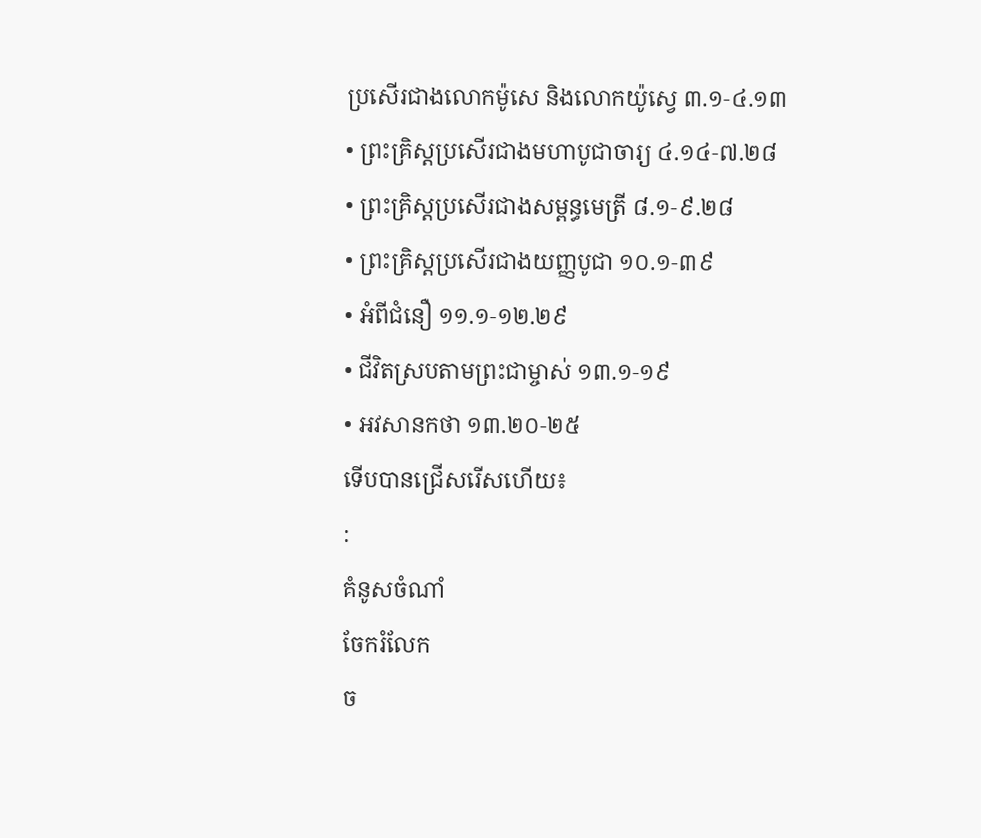ប្រសើរជាងលោកម៉ូសេ និងលោកយ៉ូស្វេ ៣.១‑៤.១៣
• ព្រះគ្រិស្តប្រសើរជាងមហាបូជាចារ្យ ៤.១៤‑៧.២៨
• ព្រះគ្រិស្តប្រសើរជាងសម្ពន្ធមេត្រី ៨.១‑៩.២៨
• ព្រះគ្រិស្តប្រសើរជាងយញ្ញបូជា ១០.១‑៣៩
• អំពីជំនឿ ១១.១‑១២.២៩
• ជីវិតស្របតាមព្រះជាម្ចាស់ ១៣.១‑១៩
• អវសានកថា ១៣.២០‑២៥
ទើបបានជ្រើសរើសហើយ៖
:
គំនូសចំណាំ
ចែករំលែក
ច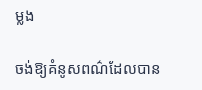ម្លង

ចង់ឱ្យគំនូសពណ៌ដែលបាន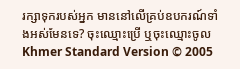រក្សាទុករបស់អ្នក មាននៅលើគ្រប់ឧបករណ៍ទាំងអស់មែនទេ? ចុះឈ្មោះប្រើ ឬចុះឈ្មោះចូល
Khmer Standard Version © 2005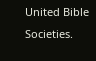United Bible Societies.